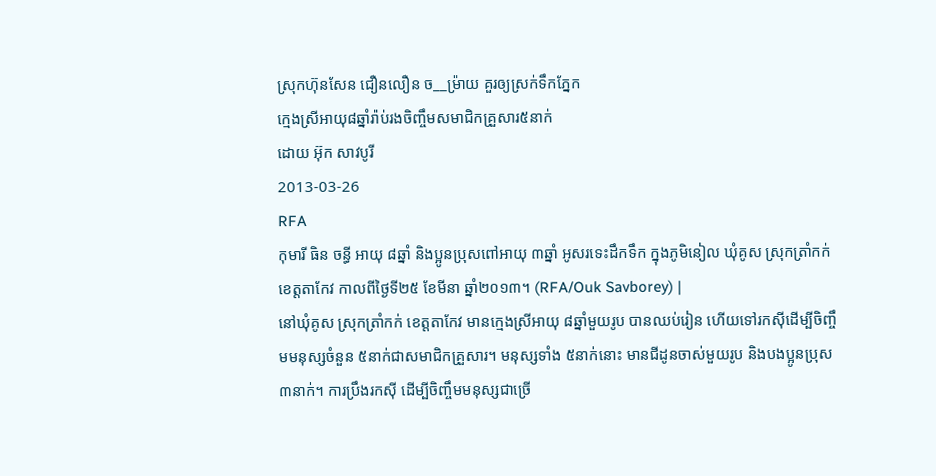ស្រុកហ៊ុនសែន ជឿនលឿន ច__ម្រ៉ាយ គួរឲ្យស្រក់ទឹកភ្នែក
ក្មេងស្រីអាយុ៨ឆ្នាំរ៉ាប់រងចិញ្ចឹមសមាជិកគ្រួសារ៥នាក់
ដោយ អ៊ុក សាវបូរី
2013-03-26
RFA
កុមារី ធិន ចន្ធី អាយុ ៨ឆ្នាំ និងប្អូនប្រុសពៅអាយុ ៣ឆ្នាំ អូសរទេះដឹកទឹក ក្នុងភូមិនៀល ឃុំគូស ស្រុកត្រាំកក់ ខេត្តតាកែវ កាលពីថ្ងៃទី២៥ ខែមីនា ឆ្នាំ២០១៣។ (RFA/Ouk Savborey) |
នៅឃុំគូស ស្រុកត្រាំកក់ ខេត្តតាកែវ មានក្មេងស្រីអាយុ ៨ឆ្នាំមួយរូប បានឈប់រៀន ហើយទៅរកស៊ីដើម្បីចិញ្ចឹមមនុស្សចំនួន ៥នាក់ជាសមាជិកគ្រួសារ។ មនុស្សទាំង ៥នាក់នោះ មានជីដូនចាស់មួយរូប និងបងប្អូនប្រុស ៣នាក់។ ការប្រឹងរកស៊ី ដើម្បីចិញ្ចឹមមនុស្សជាច្រើ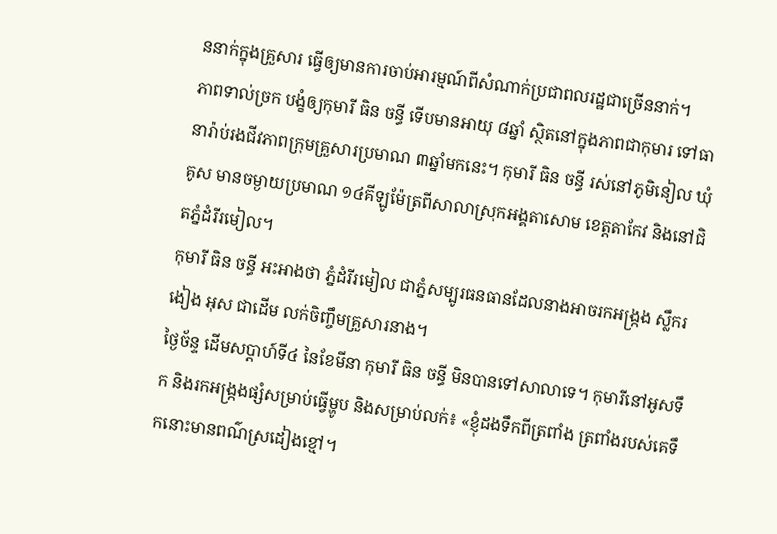ននាក់ក្នុងគ្រួសារ ធ្វើឲ្យមានការចាប់អារម្មណ៍ពីសំណាក់ប្រជាពលរដ្ឋជាច្រើននាក់។
ភាពទាល់ច្រក បង្ខំឲ្យកុមារី ធិន ចន្ធី ទើបមានអាយុ ៨ឆ្នាំ ស្ថិតនៅក្នុងភាពជាកុមារ ទៅធានារ៉ាប់រងជីវភាពក្រុមគ្រួសារប្រមាណ ៣ឆ្នាំមកនេះ។ កុមារី ធិន ចន្ធី រស់នៅភូមិនៀល ឃុំគូស មានចម្ងាយប្រមាណ ១៤គីឡូម៉ែត្រពីសាលាស្រុកអង្គតាសោម ខេត្តតាកែវ និងនៅជិតភ្នំដំរីរមៀល។
កុមារី ធិន ចន្ធី អះអាងថា ភ្នំដំរីរមៀល ជាភ្នំសម្បូរធនធានដែលនាងអាចរកអង្ក្រង ស្លឹករងៀង អុស ជាដើម លក់ចិញ្ចឹមគ្រួសារនាង។
ថ្ងៃច័ន្ទ ដើមសប្ដាហ៍ទី៤ នៃខែមីនា កុមារី ធិន ចន្ធី មិនបានទៅសាលាទេ។ កុមារីនៅអូសទឹក និងរកអង្ក្រងផ្សំសម្រាប់ធ្វើម្ហូប និងសម្រាប់លក់៖ «ខ្ញុំដងទឹកពីត្រពាំង ត្រពាំងរបស់គេទឹកនោះមានពណ៌ស្រដៀងខ្មៅ។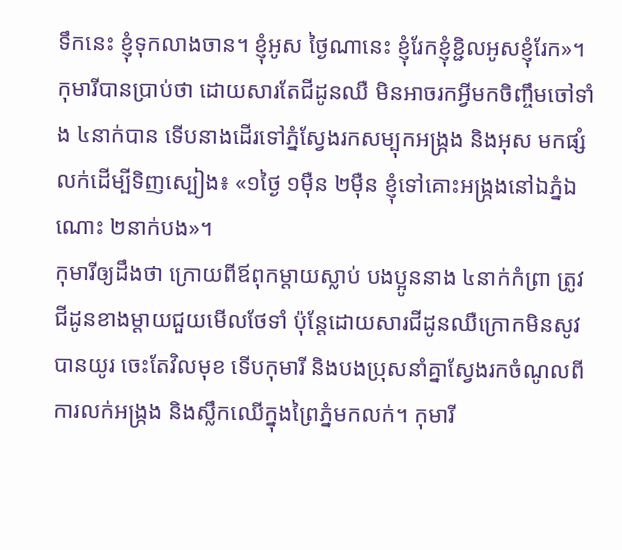ទឹកនេះ ខ្ញុំទុកលាងចាន។ ខ្ញុំអូស ថ្ងៃណានេះ ខ្ញុំរែកខ្ញុំខ្ជិលអូសខ្ញុំរែក»។
កុមារីបានប្រាប់ថា ដោយសារតែជីដូនឈឺ មិនអាចរកអ្វីមកចិញ្ចឹមចៅទាំង ៤នាក់បាន ទើបនាងដើរទៅភ្នំស្វែងរកសម្បុកអង្ក្រង និងអុស មកផ្សំលក់ដើម្បីទិញស្បៀង៖ «១ថ្ងៃ ១ម៉ឺន ២ម៉ឺន ខ្ញុំទៅគោះអង្ក្រងនៅឯភ្នំឯណោះ ២នាក់បង»។
កុមារីឲ្យដឹងថា ក្រោយពីឪពុកម្តាយស្លាប់ បងប្អូននាង ៤នាក់កំព្រា ត្រូវជីដូនខាងម្តាយជួយមើលថែទាំ ប៉ុន្តែដោយសារជីដូនឈឺក្រោកមិនសូវបានយូរ ចេះតែវិលមុខ ទើបកុមារី និងបងប្រុសនាំគ្នាស្វែងរកចំណូលពីការលក់អង្ក្រង និងស្លឹកឈើក្នុងព្រៃភ្នំមកលក់។ កុមារី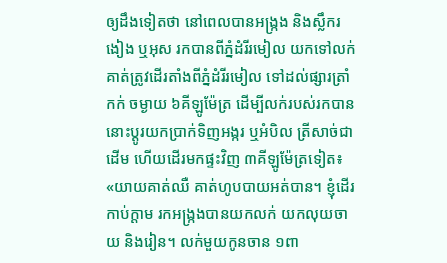ឲ្យដឹងទៀតថា នៅពេលបានអង្ក្រង និងស្លឹករងៀង ឬអុស រកបានពីភ្នំដំរីរមៀល យកទៅលក់ គាត់ត្រូវដើរតាំងពីភ្នំដំរីរមៀល ទៅដល់ផ្សារត្រាំកក់ ចម្ងាយ ៦គីឡូម៉ែត្រ ដើម្បីលក់របស់រកបាននោះប្ដូរយកប្រាក់ទិញអង្ករ ឬអំបិល ត្រីសាច់ជាដើម ហើយដើរមកផ្ទះវិញ ៣គីឡូម៉ែត្រទៀត៖ «យាយគាត់ឈឺ គាត់ហូបបាយអត់បាន។ ខ្ញុំដើរកាប់ក្តាម រកអង្ក្រងបានយកលក់ យកលុយចាយ និងរៀន។ លក់មួយកូនចាន ១ពា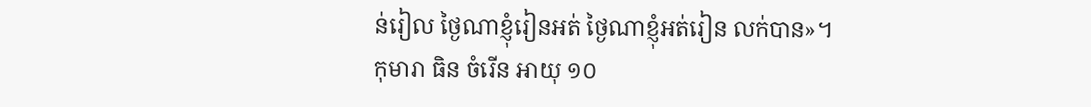ន់រៀល ថ្ងៃណាខ្ញុំរៀនអត់ ថ្ងៃណាខ្ញុំអត់រៀន លក់បាន»។
កុមារា ធិន ចំរើន អាយុ ១០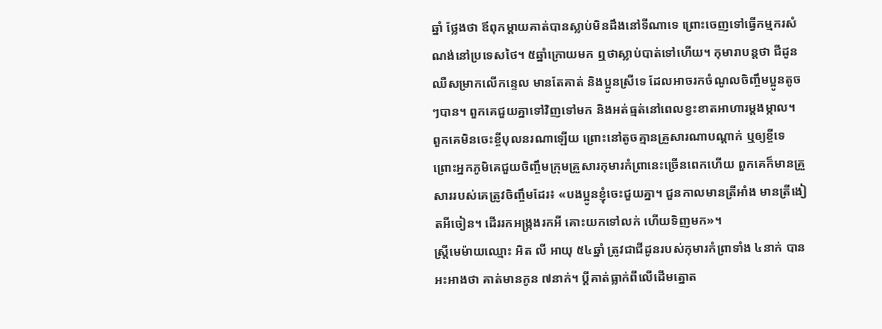ឆ្នាំ ថ្លែងថា ឪពុកម្តាយគាត់បានស្លាប់មិនដឹងនៅទីណាទេ ព្រោះចេញទៅធ្វើកម្មករសំណង់នៅប្រទេសថៃ។ ៥ឆ្នាំក្រោយមក ឮថាស្លាប់បាត់ទៅហើយ។ កុមារាបន្តថា ជីដូនឈឺសម្រាកលើកន្ទេល មានតែគាត់ និងប្អូនស្រីទេ ដែលអាចរកចំណូលចិញ្ចឹមប្អូនតូចៗបាន។ ពួកគេជួយគ្នាទៅវិញទៅមក និងអត់ធ្មត់នៅពេលខ្វះខាតអាហារម្តងម្កាល។ ពួកគេមិនចេះខ្ចីបុលនរណាឡើយ ព្រោះនៅតូចគ្មានគ្រួសារណាបណ្ដាក់ ឬឲ្យខ្ចីទេ ព្រោះអ្នកភូមិគេជួយចិញ្ចឹមក្រុមគ្រួសារកុមារកំព្រានេះច្រើនពេកហើយ ពួកគេក៏មានគ្រួសាររបស់គេត្រូវចិញ្ចឹមដែរ៖ «បងប្អូនខ្ញុំចេះជួយគ្នា។ ជួនកាលមានត្រីអាំង មានត្រីងៀតអីចៀន។ ដើររកអង្ក្រងរកអី គោះយកទៅលក់ ហើយទិញមក»។
ស្ត្រីមេម៉ាយឈ្មោះ អិត លី អាយុ ៥៤ឆ្នាំ ត្រូវជាជីដូនរបស់កុមារកំព្រាទាំង ៤នាក់ បានអះអាងថា គាត់មានកូន ៧នាក់។ ប្ដីគាត់ធ្លាក់ពីលើដើមត្នោត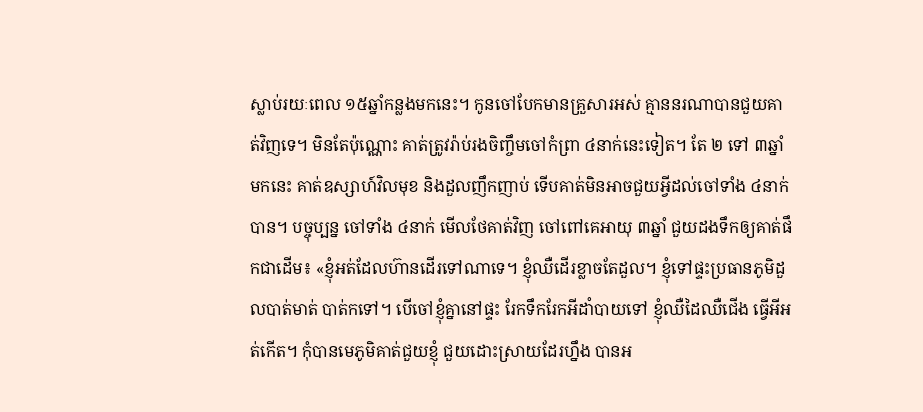ស្លាប់រយៈពេល ១៥ឆ្នាំកន្លងមកនេះ។ កូនចៅបែកមានគ្រួសារអស់ គ្មាននរណាបានជួយគាត់វិញទេ។ មិនតែប៉ុណ្ណោះ គាត់ត្រូវរ៉ាប់រងចិញ្ចឹមចៅកំព្រា ៤នាក់នេះទៀត។ តែ ២ ទៅ ៣ឆ្នាំមកនេះ គាត់ឧស្សាហ៍វិលមុខ និងដួលញឹកញាប់ ទើបគាត់មិនអាចជួយអ្វីដល់ចៅទាំង ៤នាក់បាន។ បច្ចុប្បន្ន ចៅទាំង ៤នាក់ មើលថែគាត់វិញ ចៅពៅគេអាយុ ៣ឆ្នាំ ជួយដងទឹកឲ្យគាត់ផឹកជាដើម៖ «ខ្ញុំអត់ដែលហ៊ានដើរទៅណាទេ។ ខ្ញុំឈឺដើរខ្លាចតែដួល។ ខ្ញុំទៅផ្ទះប្រធានភូមិដួលបាត់មាត់ បាត់កទៅ។ បើចៅខ្ញុំគ្នានៅផ្ទះ រែកទឹករែកអីដាំបាយទៅ ខ្ញុំឈឺដៃឈឺជើង ធ្វើអីអត់កើត។ កុំបានមេភូមិគាត់ជួយខ្ញុំ ជួយដោះស្រាយដែរហ្នឹង បានអ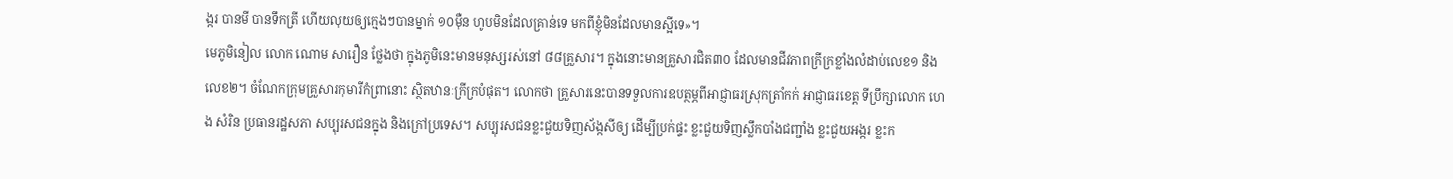ង្ករ បានមី បានទឹកត្រី ហើយលុយឲ្យក្មេងៗបានម្នាក់ ១០ម៉ឺន ហូបមិនដែលគ្រាន់ទេ មកពីខ្ញុំមិនដែលមានស្អីទេ»។
មេភូមិនៀល លោក ណោម សារឿន ថ្លែងថា ក្នុងភូមិនេះមានមនុស្សរស់នៅ ៨៨គ្រួសារ។ ក្នុងនោះមានគ្រួសារជិត៣០ ដែលមានជីវភាពក្រីក្រខ្លាំងលំដាប់លេខ១ និងលេខ២។ ចំណែកក្រុមគ្រួសារកុមារីកំព្រានោះ ស្ថិតឋានៈក្រីក្របំផុត។ លោកថា គ្រួសារនេះបានទទួលការឧបត្ថម្ភពីអាជ្ញាធរស្រុកត្រាំកក់ អាជ្ញាធរខេត្ត ទីប្រឹក្សាលោក ហេង សំរិន ប្រធានរដ្ឋសភា សប្បុរសជនក្នុង និងក្រៅប្រទេស។ សប្បុរសជនខ្លះជួយទិញស័ង្កសីឲ្យ ដើម្បីប្រក់ផ្ទះ ខ្លះជួយទិញស្លឹកបាំងជញ្ជាំង ខ្លះជួយអង្ករ ខ្លះក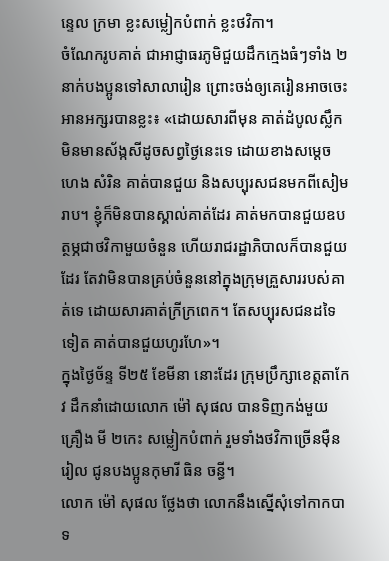ន្ទេល ក្រមា ខ្លះសម្លៀកបំពាក់ ខ្លះថវិកា។
ចំណែករូបគាត់ ជាអាជ្ញាធរភូមិជួយដឹកក្មេងធំៗទាំង ២នាក់បងប្អូនទៅសាលារៀន ព្រោះចង់ឲ្យគេរៀនអាចចេះអានអក្សរបានខ្លះ៖ «ដោយសារពីមុន គាត់ដំបូលស្លឹក មិនមានស័ង្កសីដូចសព្វថ្ងៃនេះទេ ដោយខាងសម្ដេច ហេង សំរិន គាត់បានជួយ និងសប្បុរសជនមកពីសៀមរាប។ ខ្ញុំក៏មិនបានស្គាល់គាត់ដែរ គាត់មកបានជួយឧបត្ថម្ភជាថវិកាមួយចំនួន ហើយរាជរដ្ឋាភិបាលក៏បានជួយដែរ តែវាមិនបានគ្រប់ចំនួននៅក្នុងក្រុមគ្រួសាររបស់គាត់ទេ ដោយសារគាត់ក្រីក្រពេក។ តែសប្បុរសជនដទៃទៀត គាត់បានជួយហូរហែ»។
ក្នុងថ្ងៃច័ន្ទ ទី២៥ ខែមីនា នោះដែរ ក្រុមប្រឹក្សាខេត្តតាកែវ ដឹកនាំដោយលោក ម៉ៅ សុផល បានទិញកង់មួយគ្រឿង មី ២កេះ សម្លៀកបំពាក់ រួមទាំងថវិកាច្រើនម៉ឺនរៀល ជូនបងប្អូនកុមារី ធិន ចន្ធី។
លោក ម៉ៅ សុផល ថ្លែងថា លោកនឹងស្នើសុំទៅកាកបាទ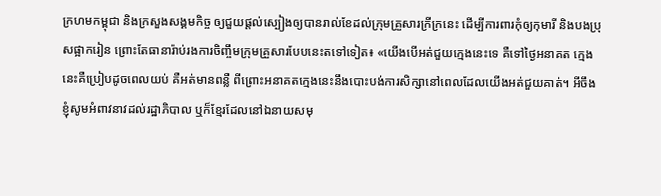ក្រហមកម្ពុជា និងក្រសួងសង្គមកិច្ច ឲ្យជួយផ្តល់ស្បៀងឲ្យបានរាល់ខែដល់ក្រុមគ្រួសារក្រីក្រនេះ ដើម្បីការពារកុំឲ្យកុមារី និងបងប្រុសផ្អាករៀន ព្រោះតែធានារ៉ាប់រងការចិញ្ចឹមក្រុមគ្រួសារបែបនេះតទៅទៀត៖ «យើងបើអត់ជួយក្មេងនេះទេ គឺទៅថ្ងៃអនាគត ក្មេងនេះគឺប្រៀបដូចពេលយប់ គឺអត់មានពន្លឺ ពីព្រោះអនាគតក្មេងនេះនឹងបោះបង់ការសិក្សានៅពេលដែលយើងអត់ជួយគាត់។ អីចឹង ខ្ញុំសូមអំពាវនាវដល់រដ្ឋាភិបាល ឬក៏ខ្មែរដែលនៅឯនាយសមុ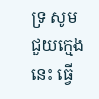ទ្រ សូមជួយក្មេងនេះ ធ្វើ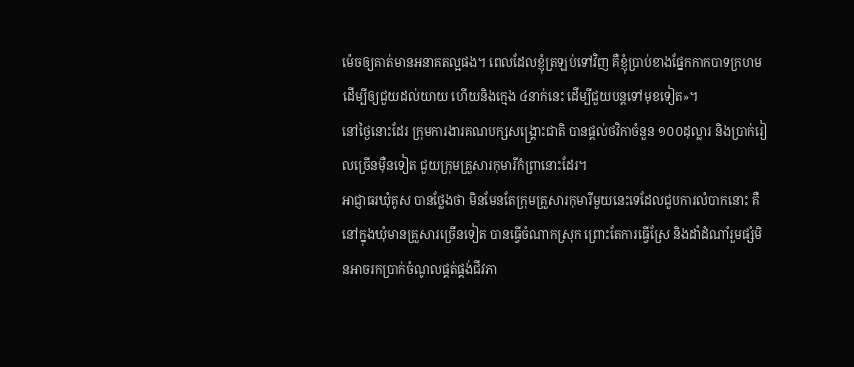ម៉េចឲ្យគាត់មានអនាគតល្អផង។ ពេលដែលខ្ញុំត្រឡប់ទៅវិញ គឺខ្ញុំប្រាប់ខាងផ្នែកកាកបាទក្រហម ដើម្បីឲ្យជួយដល់យាយ ហើយនិងក្មេង ៤នាក់នេះ ដើម្បីជួយបន្តទៅមុខទៀត»។
នៅថ្ងៃនោះដែរ ក្រុមការងារគណបក្សសង្គ្រោះជាតិ បានផ្តល់ថវិកាចំនួន ១០០ដុល្លារ និងប្រាក់រៀលច្រើនម៉ឺនទៀត ជួយក្រុមគ្រួសារកុមារីកំព្រានោះដែរ។
អាជ្ញាធរឃុំគូស បានថ្លែងថា មិនមែនតែក្រុមគ្រួសារកុមារីមួយនេះទេដែលជួបការលំបាកនោះ គឺនៅក្នុងឃុំមានគ្រួសារច្រើនទៀត បានធ្វើចំណាកស្រុក ព្រោះតែការធ្វើស្រែ និងដាំដំណាំរួមផ្សំមិនអាចរកប្រាក់ចំណូលផ្គត់ផ្គង់ជីវភា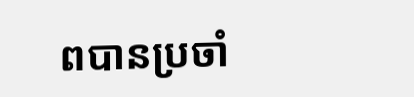ពបានប្រចាំ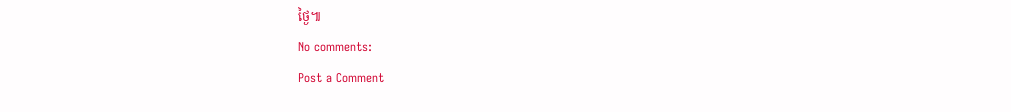ថ្ងៃ៕
No comments:
Post a Comment